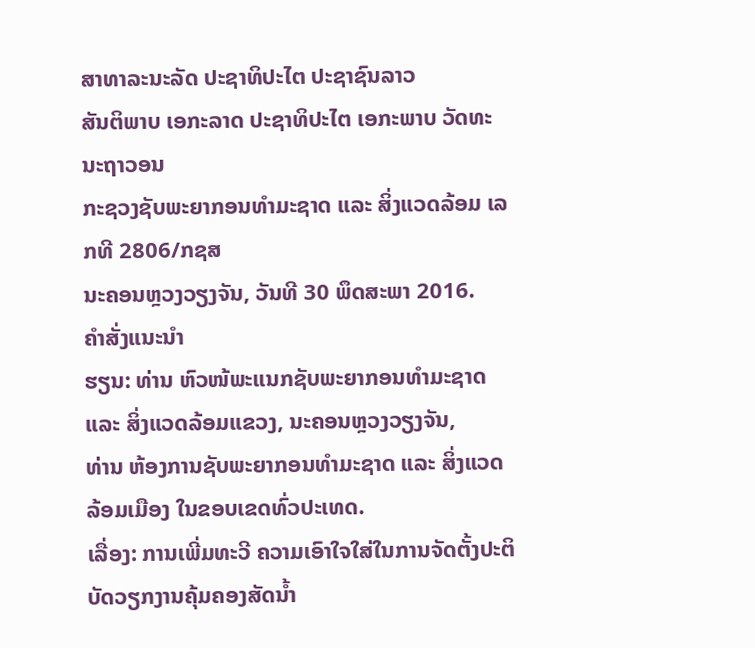ສາທາລະນະລັດ ປະຊາທິປະໄຕ ປະຊາຊົນລາວ
ສັນຕິພາບ ເອກະລາດ ປະຊາທິປະໄຕ ເອກະພາບ ວັດທະນະຖາວອນ
ກະຊວງຊັບພະຍາກອນທຳມະຊາດ ແລະ ສິ່ງແວດລ້ອມ ເລກທີ 2806/ກຊສ
ນະຄອນຫຼວງວຽງຈັນ, ວັນທີ 30 ພຶດສະພາ 2016.
ຄຳສັ່ງແນະນຳ
ຮຽນ: ທ່ານ ຫົວໜ້ພະແນກຊັບພະຍາກອນທຳມະຊາດ ແລະ ສິ່ງແວດລ້ອມແຂວງ, ນະຄອນຫຼວງວຽງຈັນ,
ທ່ານ ຫ້ອງການຊັບພະຍາກອນທຳມະຊາດ ແລະ ສິ່ງແວດລ້ອມເມືອງ ໃນຂອບເຂດທົ່ວປະເທດ.
ເລື່ອງ: ການເພີ່ມທະວີ ຄວາມເອົາໃຈໃສ່ໃນການຈັດຕັ້ງປະຕິບັດວຽກງານຄຸ້ມຄອງສັດນ້ຳ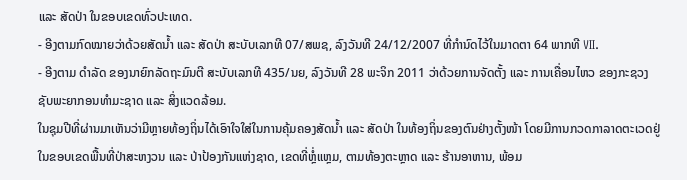ແລະ ສັດປ່າ ໃນຂອບເຂດທົ່ວປະເທດ.
- ອີງຕາມກົດໝາຍວ່າດ້ວຍສັດນ້ຳ ແລະ ສັດປ່າ ສະບັບເລກທີ 07/ສພຊ, ລົງວັນທີ 24/12/2007 ທີ່ກຳນົດໄວ້ໃນມາດຕາ 64 ພາກທີ VII.
- ອີງຕາມ ດຳລັດ ຂອງນາຍົກລັດຖະມົນຕີ ສະບັບເລກທີ 435/ນຍ, ລົງວັນທີ 28 ພະຈິກ 2011 ວ່າດ້ວຍການຈັດຕັ້ງ ແລະ ການເຄື່ອນໄຫວ ຂອງກະຊວງຊັບພະຍາກອນທຳມະຊາດ ແລະ ສິ່ງແວດລ້ອມ.
ໃນຊຸມປີທີ່ຜ່ານມາເຫັນວ່າມີຫຼາຍທ້ອງຖິ່ນໄດ້ເອົາໃຈໃສ່ໃນການຄຸ້ມຄອງສັດນ້ຳ ແລະ ສັດປ່າ ໃນທ້ອງຖິ່ນຂອງຕົນຢ່າງຕັ້ງໜ້າ ໂດຍມີການກວດກາລາດຕະເວດຢູ່ໃນຂອບເຂດພື້ນທີ່ປ່າສະຫງວນ ແລະ ປ່າປ້ອງກັນແຫ່ງຊາດ, ເຂດທີ່ຫຼໍ່ແຫຼມ, ຕາມທ້ອງຕະຫຼາດ ແລະ ຮ້ານອາຫານ, ພ້ອມ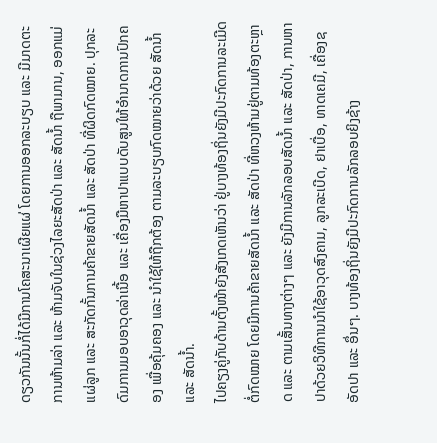ດຽວກັນນັ້ນກໍ່ໄດ້ມີການໂຄສະນາເຜີຍແຜ່ ໂດຍການອອກລະບຽບ ແລະ ມີມາດຕະການຫ້າມລ່າ ແລະ ຫ້າມຈັບໃນຊ່ວງໄລຍະສັດປ່າ ແລະ ສັດນ້ຳ ຖືພາມານ, ອອກແມ່ແຜ່ລູກ ແລະ ສະກັດກັ້ນການຄ້າຂາຍສັດນ້ຳ ແລະ ສັດປ່າ ທີ່ຜິດກົດໝາຍ. ປຸກລະດົມການມອບອາວຸດລ່າເນື້ອ ແລະ ເຄື່ອງມືຫາປາແບບດັບສູນໃຫ້ອຳນາດການປົກຄອງ ເພື່ອຄຸ້ມຄອງ ແລະ ນຳໃຊ້ໃຫ້ຖືກຕ້ອງ ຕາມລະບຽບກົດໝາຍວ່າດ້ວຍ ສັດນ້ຳ ແລະ ສັດນ້ຳ.
ໄປຄຽງຄູ່ກັບດ້ານຕັ້ງໜ້າຍັງສັງເກດເຫັນວ່າ ຢູ່ບາງທ້ອງຖິ່ນຍັງມີປະກົດການລະເມີດຕໍ່ກົດໝາຍ ໂດຍມີການຄ້າຂາຍສັດນ້ຳ ແລະ ສັດປ່າ ທີ່ຫວງຫ້າມຢູ່ຕາມທ້ອງຕະຫຼາດ ແລະ ຕາມເສັ້ນທາງຕ່າງໆ ແລະ ຍັງມີການລັກລອບສັດນ້ຳ ແລະ ສັດປ່າ, ການຫາປາດ້ວຍວິທີການນຳໃຊ້ອາວຸດສົງຄາມ, ລູກລະເບີດ, ຢາເບື່ອ, ທາດເຄມີ, ເຄື່ອງຊອັດປາ ແລະ ອຶ່ນໆ. ບາງທ້ອງຖິ່ນຍັງມີປະກົດການລັກລອບຍິງຊ້າງ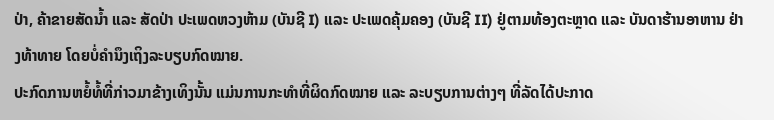ປ່າ, ຄ້າຂາຍສັດນ້ຳ ແລະ ສັດປ່າ ປະເພດຫວງຫ້າມ (ບັນຊີ I) ແລະ ປະເພດຄຸ້ມຄອງ (ບັນຊີ II) ຢູ່ຕາມທ້ອງຕະຫຼາດ ແລະ ບັນດາຮ້ານອາຫານ ຢ່າງທ້າທາຍ ໂດຍບໍ່ຄຳນຶງເຖິງລະບຽບກົດໝາຍ.
ປະກົດການຫຍໍ້ທໍ້ທີ່ກ່າວມາຂ້າງເທິງນັ້ນ ແມ່ນການກະທຳທີ່ຜິດກົດໝາຍ ແລະ ລະບຽບການຕ່າງໆ ທີ່ລັດໄດ້ປະກາດ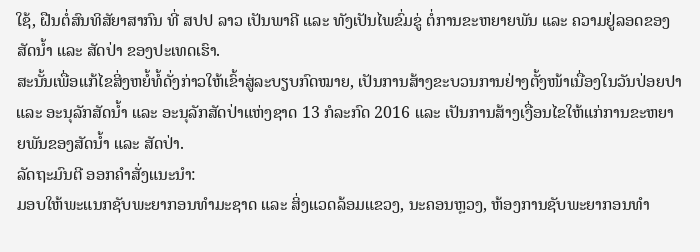ໃຊ້, ຝືນຕໍ່ສົນທິສັຍາສາກົນ ທີ່ ສປປ ລາວ ເປັນພາຄີ ແລະ ທັງເປັນໄພຂົ່ມຂູ່ ຕໍ່ການຂະຫຍາຍພັນ ແລະ ຄວາມຢູ່ລອດຂອງສັດນ້ຳ ແລະ ສັດປ່າ ຂອງປະເທດເຮົາ.
ສະນັ້ນເພື່ອແກ້ໄຂສິ່ງຫຍໍ້ທໍ້ດັ່ງກ່າວໃຫ້ເຂົ້າສູ່ລະບຽບກົດໝາຍ, ເປັນການສ້າງຂະບວນການຢ່າງຕັ້ງໜ້າເນື່ອງໃນວັນປ່ອຍປາ ແລະ ອະນຸລັກສັດນ້ຳ ແລະ ອະນຸລັກສັດປ່າແຫ່ງຊາດ 13 ກໍລະກົດ 2016 ແລະ ເປັນການສ້າງເງື່ອນໄຂໃຫ້ແກ່ການຂະຫຍາຍພັນຂອງສັດນ້ຳ ແລະ ສັດປ່າ.
ລັດຖະມົນຕີ ອອກຄຳສັ່ງແນະນຳ:
ມອບໃຫ້ພະແນກຊັບພະຍາກອນທຳມະຊາດ ແລະ ສິ່ງແວດລ້ອມແຂວງ, ນະຄອນຫຼວງ, ຫ້ອງການຊັບພະຍາກອນທຳ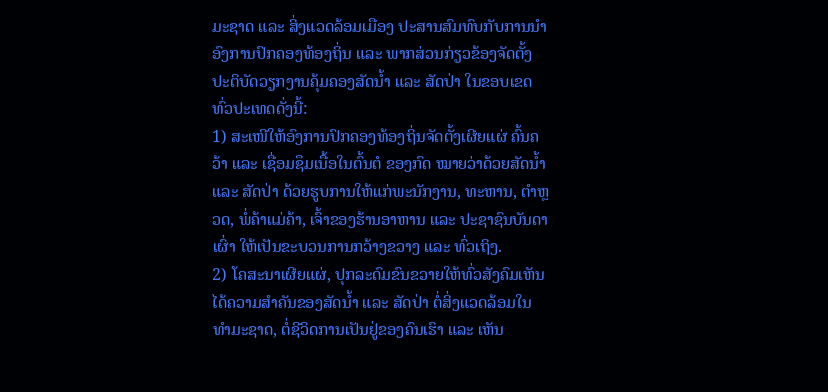ມະຊາດ ແລະ ສິ່ງແວດລ້ອມເມືອງ ປະສານສົມທົບກັບການນຳອົງການປົກຄອງທ້ອງຖິ່ນ ແລະ ພາກສ່ວນກ່ຽວຂ້ອງຈັດຕັ້ງປະຕິບັດວຽກງານຄຸ້ມຄອງສັດນ້ຳ ແລະ ສັດປ່າ ໃນຂອບເຂດທົ່ວປະເທດດັ່ງນີ້:
1) ສະເໜີໃຫ້ອົງການປົກຄອງທ້ອງຖິ່ນຈັດຕັ້ງເຜີຍແຜ່ ຄົ້ນຄວ້າ ແລະ ເຊື່ອມຊຶມເນື້ອໃນຕົ້ນຕໍ ຂອງກົດ ໝາຍວ່າດ້ວຍສັດນ້ຳ ແລະ ສັດປ່າ ດ້ວຍຮູບການໃຫ້ແກ່ພະນັກງານ, ທະຫານ, ຕຳຫຼວດ, ພໍ່ຄ້າແມ່ຄ້າ, ເຈົ້າຂອງຮ້ານອາຫານ ແລະ ປະຊາຊົນບັນດາເຜົ່າ ໃຫ້ເປັນຂະບວນການກວ້າງຂວາງ ແລະ ທົ່ວເຖິງ.
2) ໂຄສະນາເຜີຍແຜ່, ປຸກລະດົມຂົນຂວາຍໃຫ້ທົ່ວສັງຄົມເຫັນໄດ້ຄວາມສຳຄັນຂອງສັດນ້ຳ ແລະ ສັດປ່າ ຕໍ່ສິ່ງແວດລ້ອມໃນທຳມະຊາດ, ຕໍ່ຊີວິດການເປັນຢູ່ຂອງຄົນເຮົາ ແລະ ເຫັນ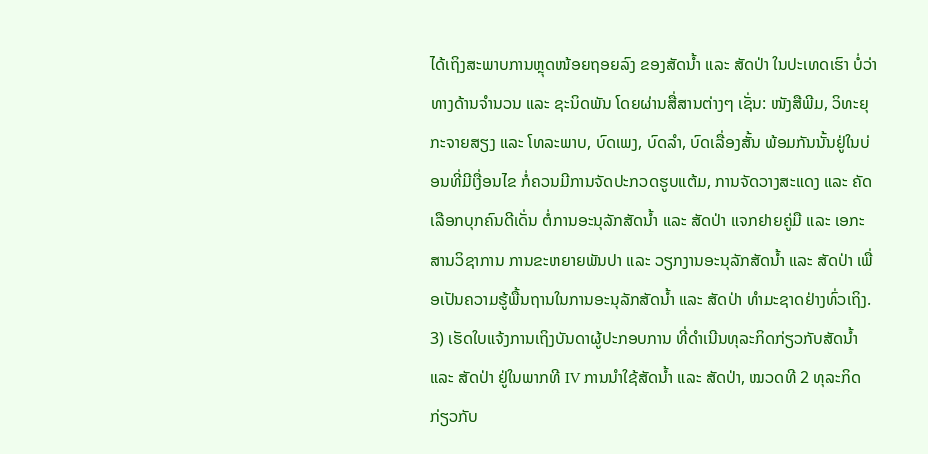ໄດ້ເຖິງສະພາບການຫຼຸດໜ້ອຍຖອຍລົງ ຂອງສັດນ້ຳ ແລະ ສັດປ່າ ໃນປະເທດເຮົາ ບໍ່ວ່າທາງດ້ານຈຳນວນ ແລະ ຊະນິດພັນ ໂດຍຜ່ານສື່ສານຕ່າງໆ ເຊັ່ນ: ໜັງສືພີມ, ວິທະຍຸກະຈາຍສຽງ ແລະ ໂທລະພາບ, ບົດເພງ, ບົດລຳ, ບົດເລື່ອງສັ້ນ ພ້ອມກັນນັ້ນຢູ່ໃນບ່ອນທີ່ມີເງື່ອນໄຂ ກໍ່ຄວນມີການຈັດປະກວດຮູບແຕ້ມ, ການຈັດວາງສະແດງ ແລະ ຄັດເລືອກບຸກຄົນດີເດັ່ນ ຕໍ່ການອະນຸລັກສັດນ້ຳ ແລະ ສັດປ່າ ແຈກຢາຍຄູ່ມື ແລະ ເອກະສານວິຊາການ ການຂະຫຍາຍພັນປາ ແລະ ວຽກງານອະນຸລັກສັດນ້ຳ ແລະ ສັດປ່າ ເພື່ອເປັນຄວາມຮູ້ພື້ນຖານໃນການອະນຸລັກສັດນ້ຳ ແລະ ສັດປ່າ ທຳມະຊາດຢ່າງທົ່ວເຖິງ.
3) ເຮັດໃບແຈ້ງການເຖິງບັນດາຜູ້ປະກອບການ ທີ່ດຳເນີນທຸລະກິດກ່ຽວກັບສັດນ້ຳ ແລະ ສັດປ່າ ຢູ່ໃນພາກທີ IV ການນຳໃຊ້ສັດນ້ຳ ແລະ ສັດປ່າ, ໝວດທີ 2 ທຸລະກິດກ່ຽວກັບ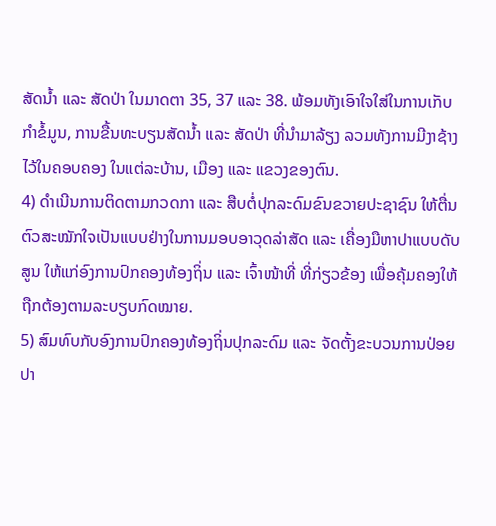ສັດນ້ຳ ແລະ ສັດປ່າ ໃນມາດຕາ 35, 37 ແລະ 38. ພ້ອມທັງເອົາໃຈໃສ່ໃນການເກັບກຳຂໍ້ມູນ, ການຂື້ນທະບຽນສັດນ້ຳ ແລະ ສັດປ່າ ທີ່ນຳມາລ້ຽງ ລວມທັງການມີງາຊ້າງໄວ້ໃນຄອບຄອງ ໃນແຕ່ລະບ້ານ, ເມືອງ ແລະ ແຂວງຂອງຕົນ.
4) ດຳເນີນການຕິດຕາມກວດກາ ແລະ ສືບຕໍ່ປຸກລະດົມຂົນຂວາຍປະຊາຊົນ ໃຫ້ຕື່ນຕົວສະໝັກໃຈເປັນແບບຢ່າງໃນການມອບອາວຸດລ່າສັດ ແລະ ເຄື່ອງມືຫາປາແບບດັບສູນ ໃຫ້ແກ່ອົງການປົກຄອງທ້ອງຖິ່ນ ແລະ ເຈົ້າໜ້າທີ່ ທີ່ກ່ຽວຂ້ອງ ເພື່ອຄຸ້ມຄອງໃຫ້ຖືກຕ້ອງຕາມລະບຽບກົດໝາຍ.
5) ສົມທົບກັບອົງການປົກຄອງທ້ອງຖິ່ນປຸກລະດົມ ແລະ ຈັດຕັ້ງຂະບວນການປ່ອຍປາ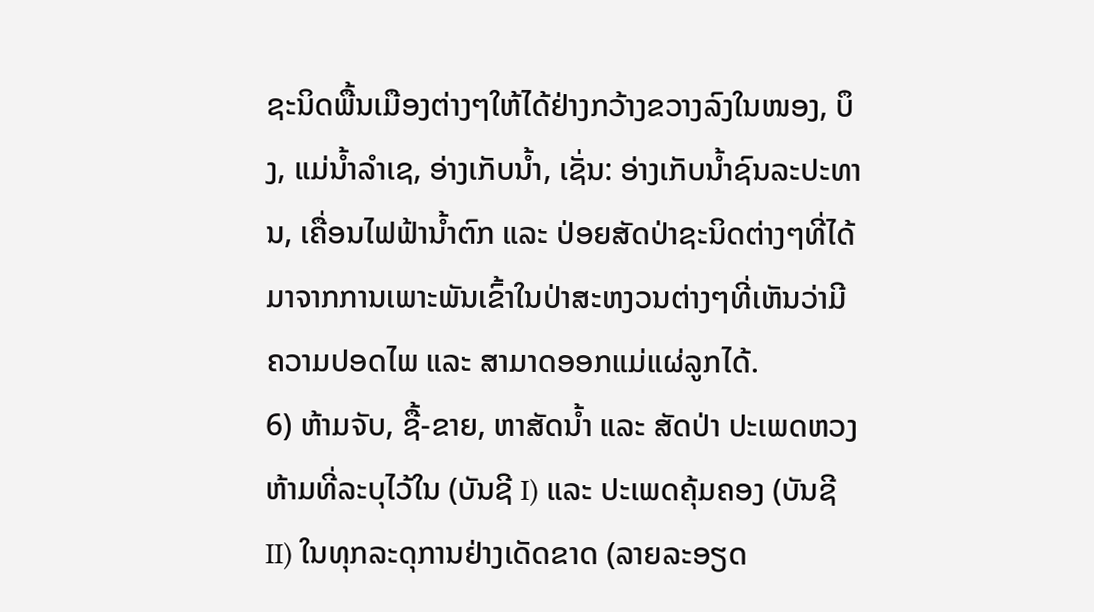ຊະນິດພື້ນເມືອງຕ່າງໆໃຫ້ໄດ້ຢ່າງກວ້າງຂວາງລົງໃນໜອງ, ບຶງ, ແມ່ນ້ຳລຳເຊ, ອ່າງເກັບນ້ຳ, ເຊັ່ນ: ອ່າງເກັບນ້ຳຊົນລະປະທານ, ເຄື່ອນໄຟຟ້ານ້ຳຕົກ ແລະ ປ່ອຍສັດປ່າຊະນິດຕ່າງໆທີ່ໄດ້ມາຈາກການເພາະພັນເຂົ້າໃນປ່າສະຫງວນຕ່າງໆທີ່ເຫັນວ່າມີຄວາມປອດໄພ ແລະ ສາມາດອອກແມ່ແຜ່ລູກໄດ້.
6) ຫ້າມຈັບ, ຊື້-ຂາຍ, ຫາສັດນ້ຳ ແລະ ສັດປ່າ ປະເພດຫວງຫ້າມທີ່ລະບຸໄວ້ໃນ (ບັນຊີ I) ແລະ ປະເພດຄຸ້ມຄອງ (ບັນຊີ II) ໃນທຸກລະດຸການຢ່າງເດັດຂາດ (ລາຍລະອຽດ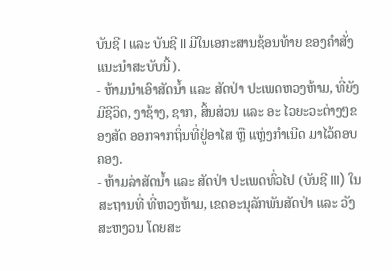ບັນຊີ I ແລະ ບັນຊີ II ມີໃນເອກະສານຊ້ອນທ້າຍ ຂອງຄຳສັ່ງແນະນຳສະບັບນີ້).
- ຫ້າມນຳເອົາສັດນ້ຳ ແລະ ສັດປ່າ ປະເພດຫວງຫ້າມ, ທີ່ຍັງມີຊີວິດ, ງາຊ້າງ, ຊາກ, ສິ້ນສ່ວນ ແລະ ອະ ໄວຍະວະຕ່າງໆຂອງສັດ ອອກຈາກຖິ່ນທີ່ຢູ່ອາໄສ ຫຼື ແຫຼ່ງກຳເນີດ ມາໄວ້ຄອບຄອງ.
- ຫ້າມລ່າສັດນ້ຳ ແລະ ສັດປ່າ ປະເພດທົ່ວໄປ (ບັນຊີ III) ໃນສະຖານທີ່ ທີ່ຫວງຫ້າມ, ເຂດອະນຸລັກພັນສັດປ່າ ແລະ ວັງສະຫງວນ ໂດຍສະ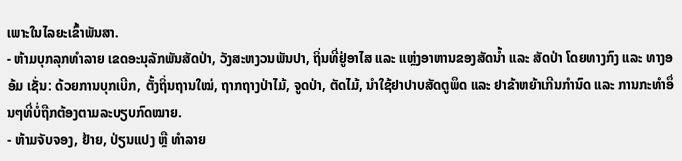ເພາະໃນໄລຍະເຂົ້າພັນສາ.
- ຫ້າມບຸກລຸກທຳລາຍ ເຂດອະນຸລັກພັນສັດປ່າ, ວັງສະຫງວນພັນປາ, ຖິ່ນທີ່ຢູ່ອາໄສ ແລະ ແຫຼ່ງອາຫານຂອງສັດນ້ຳ ແລະ ສັດປ່າ ໂດຍທາງກົງ ແລະ ທາງອອ້ມ ເຊັ່ນ: ດ້ວຍການບຸກເບີກ, ຕັ້ງຖິ່ນຖານໃໝ່, ຖາກຖາງປ່າໄມ້, ຈູດປ່າ, ຕັດໄມ້, ນຳໃຊ້ຢາປາບສັດຕູພຶດ ແລະ ຢາຂ້າຫຍ້າເກີນກຳນົດ ແລະ ການກະທຳອຶ່ນໆທີ່ບໍ່ຖືກຕ້ອງຕາມລະບຽບກົດໝາຍ.
- ຫ້າມຈັບຈອງ, ຢ້າຍ, ປ່ຽນແປງ ຫຼື ທຳລາຍ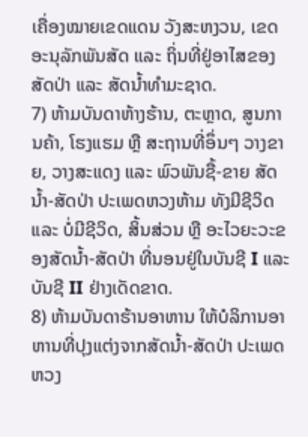ເຄື່ອງໝາຍເຂດແດນ ວັງສະຫງວນ, ເຂດອະນຸລັກພັນສັດ ແລະ ຖິ່ນທີ່ຢູ່ອາໄສຂອງສັດປ່າ ແລະ ສັດນ້ຳທຳມະຊາດ.
7) ຫ້າມບັນດາຫ້າງຮ້ານ, ຕະຫຼາດ, ສູນການຄ້າ, ໂຮງແຮມ ຫຼື ສະຖານທີ່ອຶ່ນໆ ວາງຂາຍ, ວາງສະແດງ ແລະ ພົວພັນຊື້-ຂາຍ ສັດນ້ຳ-ສັດປ່າ ປະເພດຫວງຫ້າມ ທັງມີຊີວິດ ແລະ ບໍ່ມີຊີວິດ, ສິ້ນສ່ວນ ຫຼື ອະໄວຍະວະຂອງສັດນ້ຳ-ສັດປ່າ ທີ່ນອນຢູ່ໃນບັນຊີ I ແລະ ບັນຊີ II ຢ່າງເດັດຂາດ.
8) ຫ້າມບັນດາຮ້ານອາຫານ ໃຫ້ບໍລິການອາຫານທີ່ປຸງແຕ່ງຈາກສັດນ້ຳ-ສັດປ່າ ປະເພດຫວງ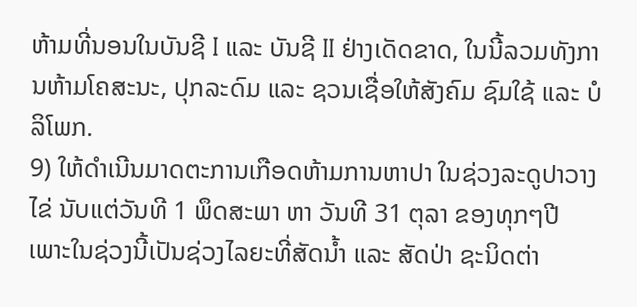ຫ້າມທີ່ນອນໃນບັນຊີ I ແລະ ບັນຊີ II ຢ່າງເດັດຂາດ, ໃນນີ້ລວມທັງການຫ້າມໂຄສະນະ, ປຸກລະດົມ ແລະ ຊວນເຊື່ອໃຫ້ສັງຄົມ ຊົມໃຊ້ ແລະ ບໍລິໂພກ.
9) ໃຫ້ດຳເນີນມາດຕະການເກືອດຫ້າມການຫາປາ ໃນຊ່ວງລະດູປາວາງໄຂ່ ນັບແຕ່ວັນທີ 1 ພຶດສະພາ ຫາ ວັນທີ 31 ຕຸລາ ຂອງທຸກໆປີ ເພາະໃນຊ່ວງນີ້ເປັນຊ່ວງໄລຍະທີ່ສັດນ້ຳ ແລະ ສັດປ່າ ຊະນິດຕ່າ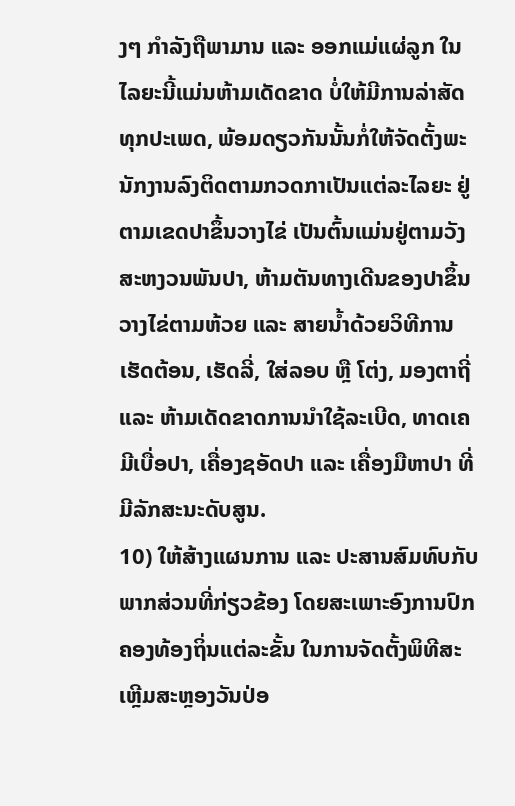ງໆ ກຳລັງຖືພາມານ ແລະ ອອກແມ່ແຜ່ລູກ ໃນໄລຍະນີ້ແມ່ນຫ້າມເດັດຂາດ ບໍ່ໃຫ້ມີການລ່າສັດທຸກປະເພດ, ພ້ອມດຽວກັນນັ້ນກໍ່ໃຫ້ຈັດຕັ້ງພະນັກງານລົງຕິດຕາມກວດກາເປັນແຕ່ລະໄລຍະ ຢູ່ຕາມເຂດປາຂຶ້ນວາງໄຂ່ ເປັນຕົ້ນແມ່ນຢູ່ຕາມວັງສະຫງວນພັນປາ, ຫ້າມຕັນທາງເດີນຂອງປາຂຶ້ນວາງໄຂ່ຕາມຫ້ວຍ ແລະ ສາຍນ້ຳດ້ວຍວິທີການເຮັດຕ້ອນ, ເຮັດລີ່, ໃສ່ລອບ ຫຼື ໂຕ່ງ, ມອງຕາຖີ່ ແລະ ຫ້າມເດັດຂາດການນຳໃຊ້ລະເບີດ, ທາດເຄມີເບື່ອປາ, ເຄື່ອງຊອັດປາ ແລະ ເຄື່ອງມືຫາປາ ທີ່ມີລັກສະນະດັບສູນ.
10) ໃຫ້ສ້າງແຜນການ ແລະ ປະສານສົມທົບກັບພາກສ່ວນທີ່ກ່ຽວຂ້ອງ ໂດຍສະເພາະອົງການປົກຄອງທ້ອງຖິ່ນແຕ່ລະຂັ້ນ ໃນການຈັດຕັ້ງພິທີສະເຫຼີມສະຫຼອງວັນປ່ອ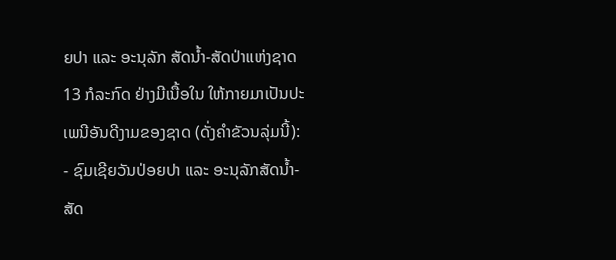ຍປາ ແລະ ອະນຸລັກ ສັດນ້ຳ-ສັດປ່າແຫ່ງຊາດ 13 ກໍລະກົດ ຢ່າງມີເນື້ອໃນ ໃຫ້ກາຍມາເປັນປະເພນີອັນດີງາມຂອງຊາດ (ດັ່ງຄຳຂັວນລຸ່ມນີ້):
- ຊົມເຊີຍວັນປ່ອຍປາ ແລະ ອະນຸລັກສັດນ້ຳ-ສັດ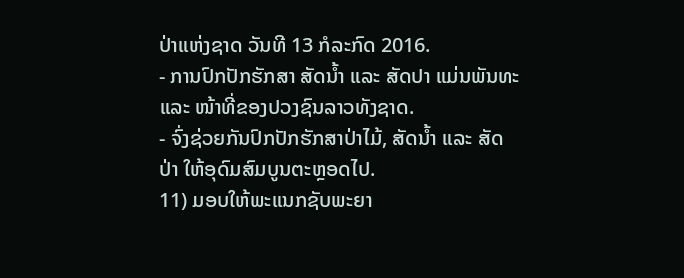ປ່າແຫ່ງຊາດ ວັນທີ 13 ກໍລະກົດ 2016.
- ການປົກປັກຮັກສາ ສັດນ້ຳ ແລະ ສັດປາ ແມ່ນພັນທະ ແລະ ໜ້າທີ່ຂອງປວງຊົນລາວທັງຊາດ.
- ຈົ່ງຊ່ວຍກັນປົກປັກຮັກສາປ່າໄມ້, ສັດນ້ຳ ແລະ ສັດປ່າ ໃຫ້ອຸດົມສົມບູນຕະຫຼອດໄປ.
11) ມອບໃຫ້ພະແນກຊັບພະຍາ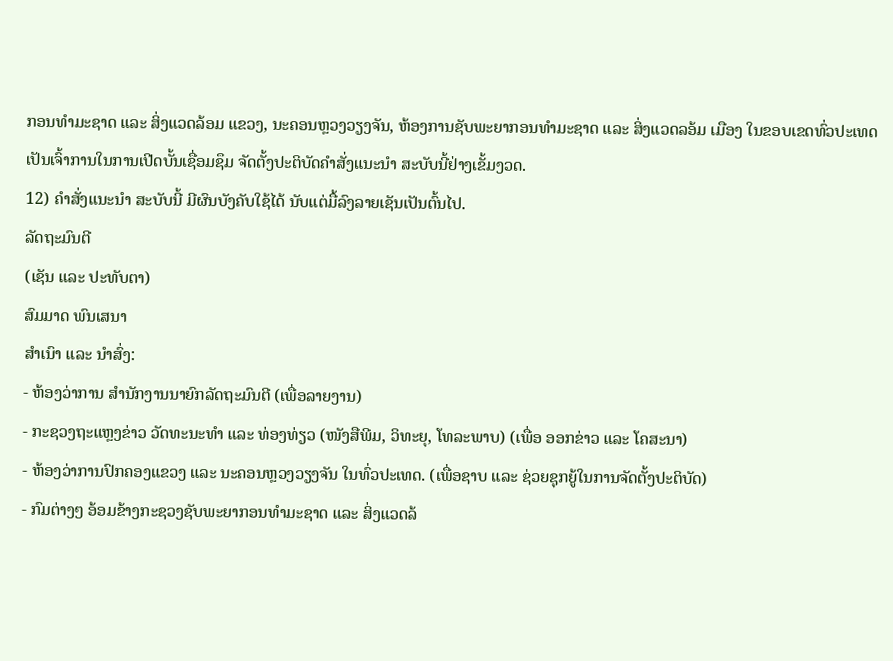ກອນທຳມະຊາດ ແລະ ສິ່ງແວດລ້ອມ ແຂວງ, ນະຄອນຫຼວງວຽງຈັນ, ຫ້ອງການຊັບພະຍາກອນທຳມະຊາດ ແລະ ສິ່ງແວດລອ້ມ ເມືອງ ໃນຂອບເຂດທົ່ວປະເທດ ເປັນເຈົ້າການໃນການເປີດບັ້ນເຊື່ອມຊຶມ ຈັດຕັ້ງປະຕິບັດຄຳສັ່ງແນະນຳ ສະບັບນີ້ຢ່າງເຂັ້ມງວດ.
12) ຄຳສັ່ງແນະນຳ ສະບັບນີ້ ມີຜົນບັງຄັບໃຊ້ໄດ້ ນັບແຕ່ມື້ລົງລາຍເຊັນເປັນຕົ້ນໄປ.
ລັດຖະມົນຕີ
(ເຊັນ ແລະ ປະທັບຕາ)
ສົມມາດ ພົນເສນາ
ສຳເນົາ ແລະ ນຳສົ່ງ:
- ຫ້ອງວ່າການ ສຳນັກງານນາຍົກລັດຖະມົນຕີ (ເພື່ອລາຍງານ)
- ກະຊວງຖະແຫຼງຂ່າວ ວັດທະນະທຳ ແລະ ທ່ອງທ່ຽວ (ໜັງສືພີມ, ວິທະຍຸ, ໂທລະພາບ) (ເພື່ອ ອອກຂ່າວ ແລະ ໂຄສະນາ)
- ຫ້ອງວ່າການປົກຄອງແຂວງ ແລະ ນະຄອນຫຼວງວຽງຈັນ ໃນທົ່ວປະເທດ. (ເພື່ອຊາບ ແລະ ຊ່ວຍຊຸກຍູ້ໃນການຈັດຕັ້ງປະຕິບັດ)
- ກົມຕ່າງໆ ອ້ອມຂ້າງກະຊວງຊັບພະຍາກອນທຳມະຊາດ ແລະ ສິ່ງແວດລ້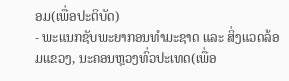ອມ(ເພື່ອປະຕິບັດ)
- ພະແນກຊັບພະຍາກອນທຳມະຊາດ ແລະ ສິ່ງແວດລ້ອມແຂວງ, ນະຄອນຫຼວງທົ່ວປະເທດ(ເພື່ອ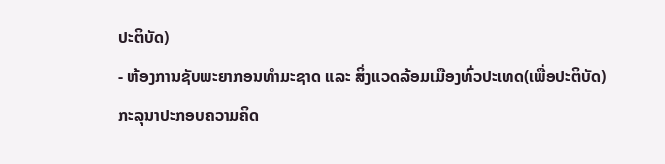ປະຕິບັດ)
- ຫ້ອງການຊັບພະຍາກອນທຳມະຊາດ ແລະ ສິ່ງແວດລ້ອມເມືອງທົ່ວປະເທດ(ເພື່ອປະຕິບັດ)
ກະລຸນາປະກອບຄວາມຄິດ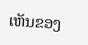ເຫັນຂອງ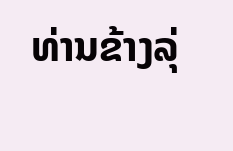ທ່ານຂ້າງລຸ່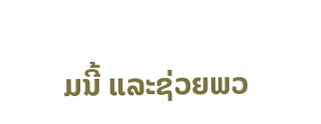ມນີ້ ແລະຊ່ວຍພວ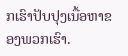ກເຮົາປັບປຸງເນື້ອຫາຂອງພວກເຮົາ.